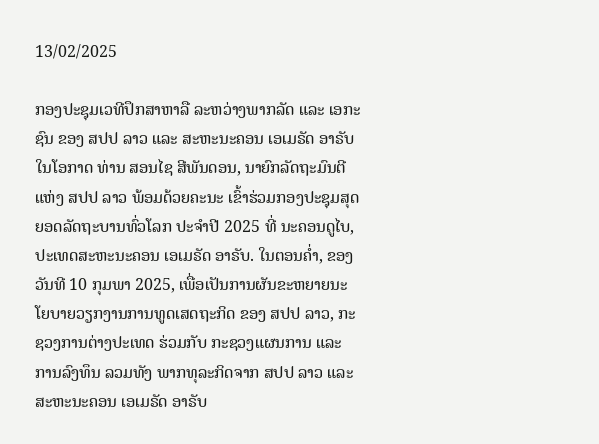13/02/2025

ກອງປະຊຸມເວທີປຶກສາຫາລື ລະຫວ່າງພາກລັດ ແລະ ເອກະຊົນ ຂອງ ສປປ ລາວ ແລະ ສະຫະນະຄອນ ເອເມຣັດ ອາຣັບ
ໃນໂອກາດ ທ່ານ ສອນໄຊ ສີພັນດອນ, ນາຍົກລັດຖະມົນຕີ ແຫ່ງ ສປປ ລາວ ພ້ອມດ້ວຍຄະນະ ເຂົ້າຮ່ວມກອງປະຊຸມສຸດຍອດລັດຖະບານທົ່ວໂລກ ປະຈຳປີ 2025 ທີ່ ນະຄອນດູໄບ, ປະເທດສະຫະນະຄອນ ເອເມຣັດ ອາຣັບ. ໃນຕອນຄໍ່າ, ຂອງວັນທີ 10 ກຸມພາ 2025, ເພື່ອເປັນການຜັນຂະຫຍາຍນະໂຍບາຍວຽກງານການທູດເສດຖະກິດ ຂອງ ສປປ ລາວ, ກະຊວງການຕ່າງປະເທດ ຮ່ວມກັບ ກະຊວງແຜນການ ແລະ ການລົງທຶນ ລວມທັງ ພາກທຸລະກິດຈາກ ສປປ ລາວ ແລະ ສະຫະນະຄອນ ເອເມຣັດ ອາຣັບ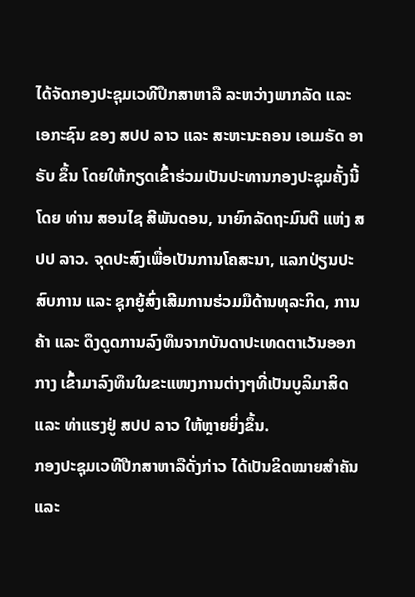ໄດ້ຈັດກອງປະຊຸມເວທີປຶກສາຫາລື ລະຫວ່າງພາກລັດ ແລະ ເອກະຊົນ ຂອງ ສປປ ລາວ ແລະ ສະຫະນະຄອນ ເອເມຣັດ ອາຣັບ ຂຶ້ນ ໂດຍໃຫ້ກຽດເຂົ້າຮ່ວມເປັນປະທານກອງປະຊຸມຄັ້ງນີ້ ໂດຍ ທ່ານ ສອນໄຊ ສີພັນດອນ, ນາຍົກລັດຖະມົນຕີ ແຫ່ງ ສປປ ລາວ. ຈຸດປະສົງເພື່ອເປັນການໂຄສະນາ, ແລກປ່ຽນປະສົບການ ແລະ ຊຸກຍູ້ສົ່ງເສີມການຮ່ວມມືດ້ານທຸລະກິດ, ການຄ້າ ແລະ ດຶງດູດການລົງທຶນຈາກບັນດາປະເທດຕາເວັນອອກກາງ ເຂົ້າມາລົງທຶນໃນຂະແໜງການຕ່າງໆທີ່ເປັນບູລິມາສິດ ແລະ ທ່າແຮງຢູ່ ສປປ ລາວ ໃຫ້ຫຼາຍຍິ່ງຂຶ້ນ.
ກອງປະຊຸມເວທີປືກສາຫາລືດັ່ງກ່າວ ໄດ້ເປັນຂິດໝາຍສໍາຄັນ ແລະ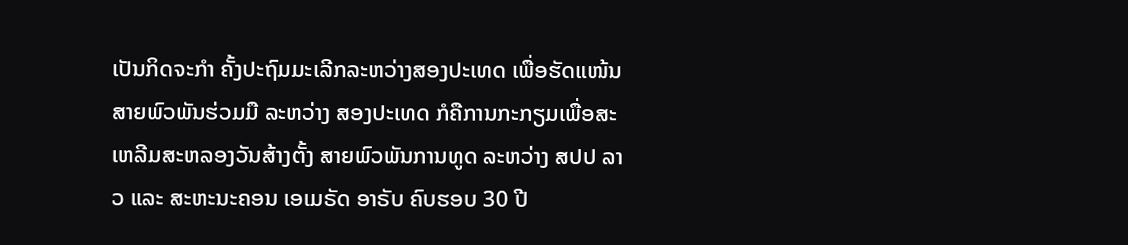ເປັນກິດຈະກໍາ ຄັ້ງປະຖົມມະເລີກລະຫວ່າງສອງປະເທດ ເພື່ອຮັດແໜ້ນສາຍພົວພັນຮ່ວມມື ລະຫວ່າງ ສອງປະເທດ ກໍຄືການກະກຽມເພື່ອສະເຫລີມສະຫລອງວັນສ້າງຕັ້ງ ສາຍພົວພັນການທູດ ລະຫວ່າງ ສປປ ລາວ ແລະ ສະຫະນະຄອນ ເອເມຣັດ ອາຣັບ ຄົບຮອບ 30 ປີ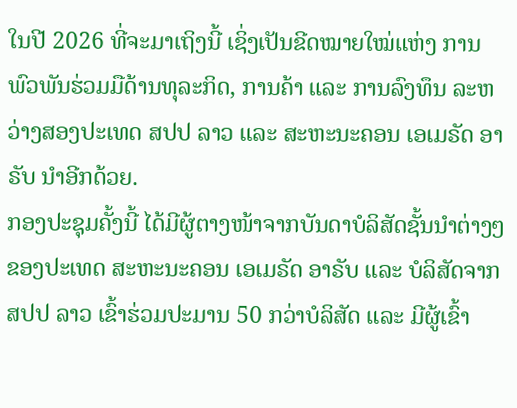ໃນປີ 2026 ທີ່ຈະມາເຖິງນີ້ ເຊິ່ງເປັນຂີດໝາຍໃໝ່ແຫ່ງ ການພົວພັນຮ່ວມມືດ້ານທຸລະກິດ, ການຄ້າ ແລະ ການລົງທຶນ ລະຫວ່າງສອງປະເທດ ສປປ ລາວ ແລະ ສະຫະນະຄອນ ເອເມຣັດ ອາຣັບ ນໍາອີກດ້ວຍ.
ກອງປະຊຸມຄັ້ງນີ້ ໄດ້ມີຜູ້ຕາງໜ້າຈາກບັນດາບໍລິສັດຊັ້ນນໍາຕ່າງໆຂອງປະເທດ ສະຫະນະຄອນ ເອເມຣັດ ອາຣັບ ແລະ ບໍລິສັດຈາກ ສປປ ລາວ ເຂົ້າຮ່ວມປະມານ 50 ກວ່າບໍລິສັດ ແລະ ມີຜູ້ເຂົ້າ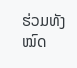ຮ່ວມທັງໝົດ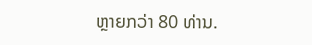ຫຼາຍກວ່າ 80 ທ່ານ.